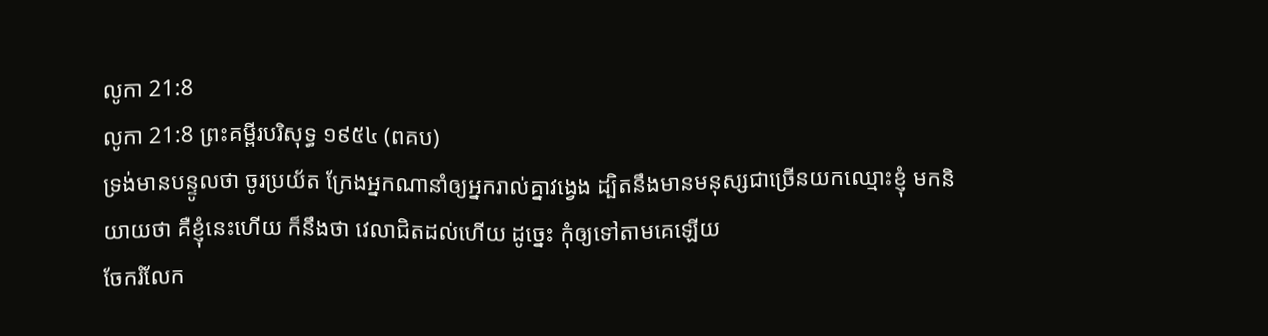លូកា 21:8
លូកា 21:8 ព្រះគម្ពីរបរិសុទ្ធ ១៩៥៤ (ពគប)
ទ្រង់មានបន្ទូលថា ចូរប្រយ័ត ក្រែងអ្នកណានាំឲ្យអ្នករាល់គ្នាវង្វេង ដ្បិតនឹងមានមនុស្សជាច្រើនយកឈ្មោះខ្ញុំ មកនិយាយថា គឺខ្ញុំនេះហើយ ក៏នឹងថា វេលាជិតដល់ហើយ ដូច្នេះ កុំឲ្យទៅតាមគេឡើយ
ចែករំលែក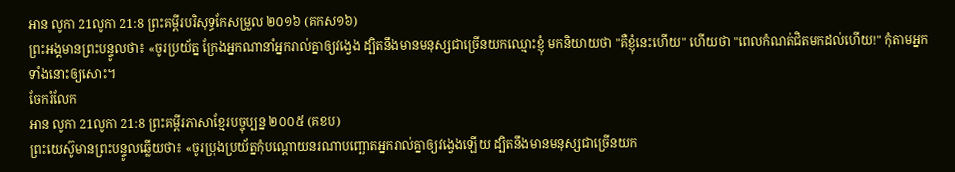អាន លូកា 21លូកា 21:8 ព្រះគម្ពីរបរិសុទ្ធកែសម្រួល ២០១៦ (គកស១៦)
ព្រះអង្គមានព្រះបន្ទូលថា៖ «ចូរប្រយ័ត្ន ក្រែងអ្នកណានាំអ្នករាល់គ្នាឲ្យវង្វេង ដ្បិតនឹងមានមនុស្សជាច្រើនយកឈ្មោះខ្ញុំ មកនិយាយថា "គឺខ្ញុំនេះហើយ" ហើយថា "ពេលកំណត់ជិតមកដល់ហើយ!" កុំតាមអ្នកទាំងនោះឲ្យសោះ។
ចែករំលែក
អាន លូកា 21លូកា 21:8 ព្រះគម្ពីរភាសាខ្មែរបច្ចុប្បន្ន ២០០៥ (គខប)
ព្រះយេស៊ូមានព្រះបន្ទូលឆ្លើយថា៖ «ចូរប្រុងប្រយ័ត្នកុំបណ្ដោយនរណាបញ្ឆោតអ្នករាល់គ្នាឲ្យវង្វេងឡើយ ដ្បិតនឹងមានមនុស្សជាច្រើនយក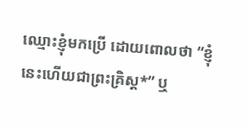ឈ្មោះខ្ញុំមកប្រើ ដោយពោលថា “ខ្ញុំនេះហើយជាព្រះគ្រិស្ត*” ឬ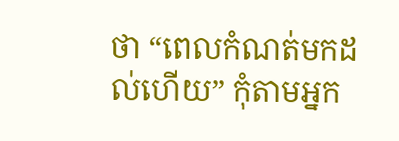ថា “ពេលកំណត់មកដល់ហើយ” កុំតាមអ្នក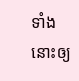ទាំងនោះឲ្យ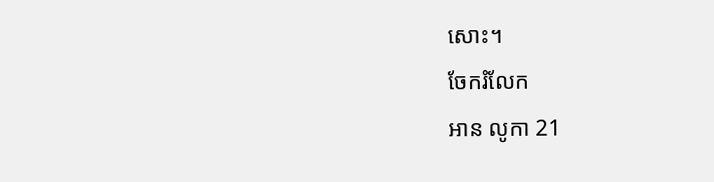សោះ។
ចែករំលែក
អាន លូកា 21